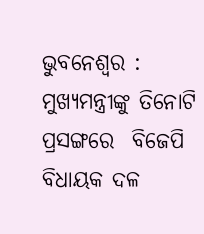ଭୁବନେଶ୍ବର : ମୁଖ୍ୟମନ୍ତ୍ରୀଙ୍କୁ ତିନୋଟି ପ୍ରସଙ୍ଗରେ  ବିଜେପି ବିଧାୟକ ଦଳ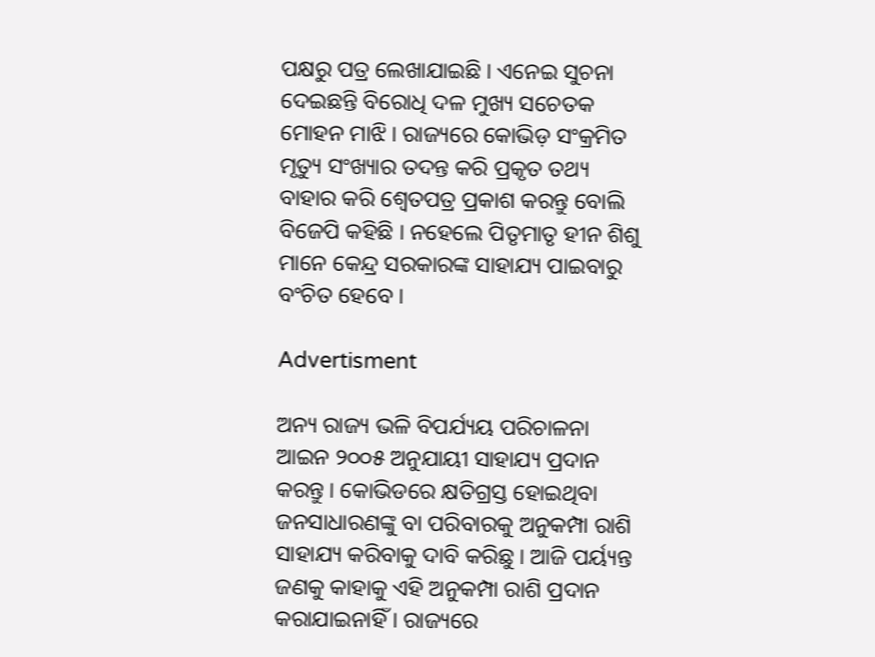ପକ୍ଷରୁ ପତ୍ର ଲେଖାଯାଇଛି । ଏନେଇ ସୁଚନା ଦେଇଛନ୍ତି ବିରୋଧି ଦଳ ମୁଖ୍ୟ ସଚେତକ ମୋହନ ମାଝି । ରାଜ୍ୟରେ କୋଭିଡ଼ ସଂକ୍ରମିତ ମୃତ୍ୟୁ ସଂଖ୍ୟାର ତଦନ୍ତ କରି ପ୍ରକୃତ ତଥ୍ୟ ବାହାର କରି ଶ୍ୱେତପତ୍ର ପ୍ରକାଶ କରନ୍ତୁ ବୋଲି ବିଜେପି କହିଛି । ନହେଲେ ପିତୃମାତୃ ହୀନ ଶିଶୁ ମାନେ କେନ୍ଦ୍ର ସରକାରଙ୍କ ସାହାଯ୍ୟ ପାଇବାରୁ ବଂଚିତ ହେବେ ।

Advertisment

ଅନ୍ୟ ରାଜ୍ୟ ଭଳି ବିପର୍ଯ୍ୟୟ ପରିଚାଳନା ଆଇନ ୨୦୦୫ ଅନୁଯାୟୀ ସାହାଯ୍ୟ ପ୍ରଦାନ କରନ୍ତୁ । କୋଭିଡରେ କ୍ଷତିଗ୍ରସ୍ତ ହୋଇଥିବା ଜନସାଧାରଣଙ୍କୁ ବା ପରିବାରକୁ ଅନୁକମ୍ପା ରାଶି ସାହାଯ୍ୟ କରିବାକୁ ଦାବି କରିଛୁ । ଆଜି ପର୍ୟ୍ୟନ୍ତ ଜଣକୁ କାହାକୁ ଏହି ଅନୁକମ୍ପା ରାଶି ପ୍ରଦାନ କରାଯାଇନାହିଁ । ରାଜ୍ୟରେ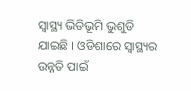ସ୍ୱାସ୍ଥ୍ୟ ଭିତିଭୂମି ଭୁଶୁଡି ଯାଇଛି । ଓଡିଶାରେ ସ୍ୱାସ୍ଥ୍ୟର ଉନ୍ନତି ପାଇଁ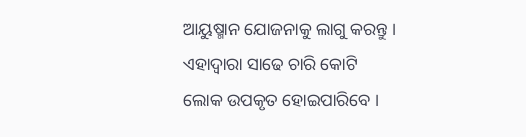ଆୟୁଷ୍ମାନ ଯୋଜନାକୁ ଲାଗୁ କରନ୍ତୁ । ଏହାଦ୍ୱାରା ସାଢେ ଚାରି କୋଟି ଲୋକ ଉପକୃତ ହୋଇପାରିବେ ।